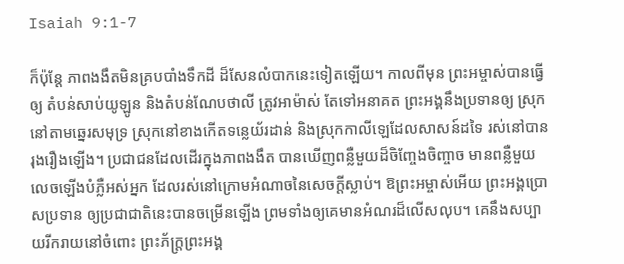Isaiah 9:1-7

ក៏ប៉ុន្តែ ភាពងងឹតមិនគ្របបាំងទឹកដី ដ៏សែនលំបាកនេះទៀតឡើយ។ កាលពីមុន ព្រះអម្ចាស់បានធ្វើឲ្យ តំបន់សាប់យូឡូន និងតំបន់ណែបថាលី ត្រូវអាម៉ាស់ តែទៅអនាគត ព្រះអង្គនឹងប្រទានឲ្យ ស្រុកនៅតាមឆ្នេរសមុទ្រ ស្រុកនៅខាងកើតទន្លេយ័រដាន់ និងស្រុកកាលីឡេដែលសាសន៍ដទៃ រស់នៅបានរុងរឿងឡើង។ ប្រជាជនដែលដើរក្នុងភាពងងឹត បានឃើញពន្លឺមួយដ៏ចិញ្ចែងចិញ្ចាច មានពន្លឺមួយលេចឡើងបំភ្លឺអស់អ្នក ដែលរស់នៅក្រោមអំណាចនៃសេចក្ដីស្លាប់។ ឱព្រះអម្ចាស់អើយ ព្រះអង្គប្រោសប្រទាន ឲ្យប្រជាជាតិនេះបានចម្រើនឡើង ព្រមទាំងឲ្យគេមានអំណរដ៏លើសលុប។ គេនឹងសប្បាយរីករាយនៅចំពោះ ព្រះភ័ក្ត្រព្រះអង្គ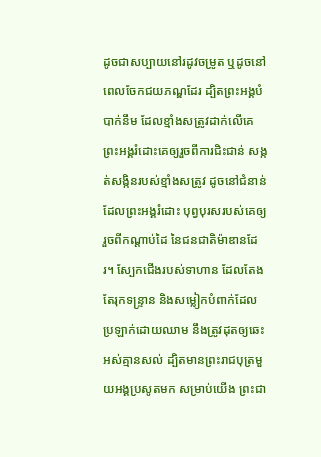ដូចជាសប្បាយនៅរដូវចម្រូត ឬដូចនៅពេលចែកជយភណ្ឌដែរ ដ្បិតព្រះអង្គបំបាក់នឹម ដែលខ្មាំងសត្រូវដាក់លើគេ ព្រះអង្គរំដោះគេឲ្យរួចពីការជិះជាន់ សង្កត់សង្កិនរបស់ខ្មាំងសត្រូវ ដូចនៅជំនាន់ដែលព្រះអង្គរំដោះ បុព្វបុរសរបស់គេឲ្យរួចពីកណ្ដាប់ដៃ នៃជនជាតិម៉ាឌានដែរ។ ស្បែកជើងរបស់ទាហាន ដែលតែងតែរុកទន្ទ្រាន និងសម្លៀកបំពាក់ដែលប្រឡាក់ដោយឈាម នឹងត្រូវដុតឲ្យឆេះអស់គ្មានសល់ ដ្បិតមានព្រះរាជបុត្រមួយអង្គប្រសូតមក សម្រាប់យើង ព្រះជា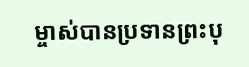ម្ចាស់បានប្រទានព្រះបុ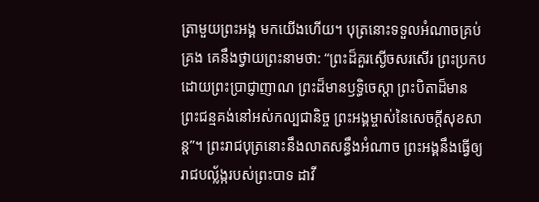ត្រាមួយព្រះអង្គ មកយើងហើយ។ បុត្រនោះទទួលអំណាចគ្រប់គ្រង គេនឹងថ្វាយព្រះនាមថា: “ព្រះដ៏គួរស្ងើចសរសើរ ព្រះប្រកបដោយព្រះប្រាជ្ញាញាណ ព្រះដ៏មានឫទ្ធិចេស្ដា ព្រះបិតាដ៏មានព្រះជន្មគង់នៅអស់កល្បជានិច្ច ព្រះអង្គម្ចាស់នៃសេចក្ដីសុខសាន្ត”។ ព្រះរាជបុត្រនោះនឹងលាតសន្ធឹងអំណាច ព្រះអង្គនឹងធ្វើឲ្យរាជបល្ល័ង្ករបស់ព្រះបាទ ដាវី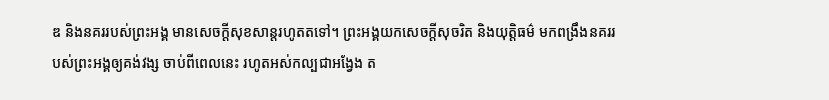ឌ និងនគររបស់ព្រះអង្គ មានសេចក្ដីសុខសាន្តរហូតតទៅ។ ព្រះអង្គយកសេចក្ដីសុចរិត និងយុត្តិធម៌ មកពង្រឹងនគររបស់ព្រះអង្គឲ្យគង់វង្ស ចាប់ពីពេលនេះ រហូតអស់កល្បជាអង្វែង ត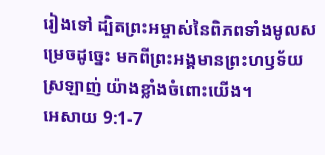រៀងទៅ ដ្បិតព្រះអម្ចាស់នៃពិភពទាំងមូលសម្រេចដូច្នេះ មកពីព្រះអង្គមានព្រះហឫទ័យស្រឡាញ់ យ៉ាងខ្លាំងចំពោះយើង។
អេសាយ 9:1-7